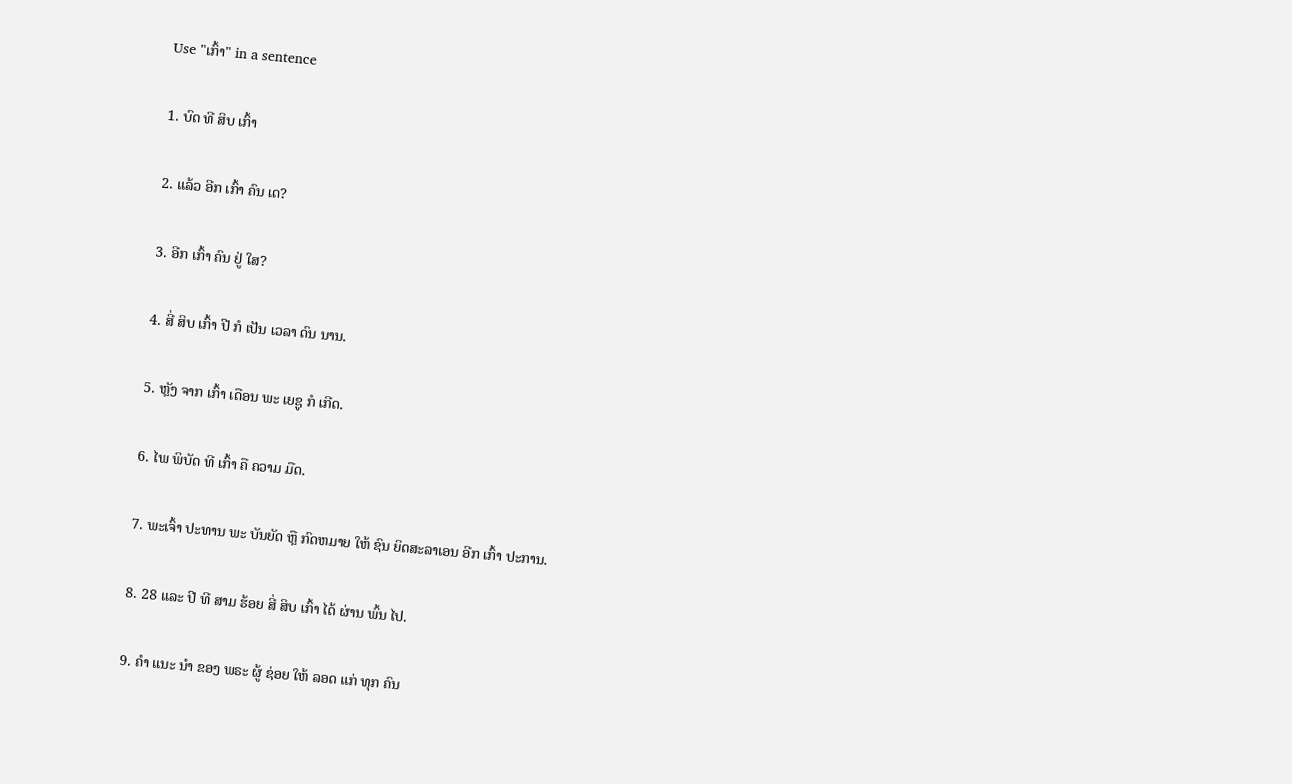Use "ເກົ້າ" in a sentence

1. ບົດ ທີ ສິບ ເກົ້າ

2. ແລ້ວ ອີກ ເກົ້າ ຄົນ ເດ?

3. ອີກ ເກົ້າ ຄົນ ຢູ່ ໃສ?

4. ສີ່ ສິບ ເກົ້າ ປີ ກໍ ເປັນ ເວລາ ດົນ ນານ.

5. ຫຼັງ ຈາກ ເກົ້າ ເດືອນ ພະ ເຍຊູ ກໍ ເກີດ.

6. ໄພ ພິບັດ ທີ ເກົ້າ ຄື ຄວາມ ມືດ.

7. ພະເຈົ້າ ປະທານ ພະ ບັນຍັດ ຫຼື ກົດຫມາຍ ໃຫ້ ຊົນ ຍິດສະລາເອນ ອີກ ເກົ້າ ປະການ.

8. 28 ແລະ ປີ ທີ ສາມ ຮ້ອຍ ສີ່ ສິບ ເກົ້າ ໄດ້ ຜ່ານ ພົ້ນ ໄປ.

9. ຄໍາ ແນະ ນໍາ ຂອງ ພຣະ ຜູ້ ຊ່ອຍ ໃຫ້ ລອດ ແກ່ ທຸກ ຄົນ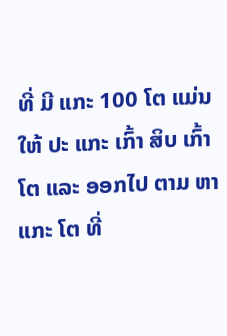ທີ່ ມີ ແກະ 100 ໂຕ ແມ່ນ ໃຫ້ ປະ ແກະ ເກົ້າ ສິບ ເກົ້າ ໂຕ ແລະ ອອກໄປ ຕາມ ຫາ ແກະ ໂຕ ທີ່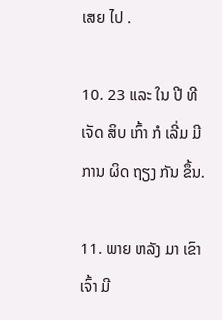ເສຍ ໄປ .

10. 23 ແລະ ໃນ ປີ ທີ ເຈັດ ສິບ ເກົ້າ ກໍ ເລີ່ມ ມີ ການ ຜິດ ຖຽງ ກັນ ຂຶ້ນ.

11. ພາຍ ຫລັງ ມາ ເຂົາ ເຈົ້າ ມີ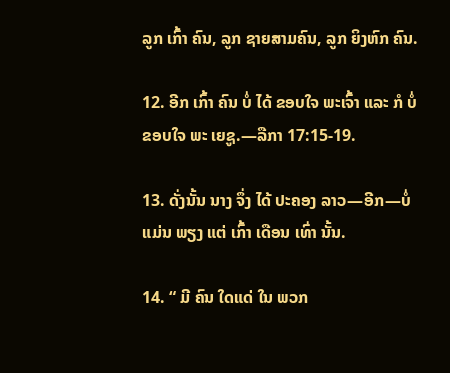ລູກ ເກົ້າ ຄົນ, ລູກ ຊາຍສາມຄົນ, ລູກ ຍິງຫົກ ຄົນ.

12. ອີກ ເກົ້າ ຄົນ ບໍ່ ໄດ້ ຂອບໃຈ ພະເຈົ້າ ແລະ ກໍ ບໍ່ ຂອບໃຈ ພະ ເຍຊູ.—ລືກາ 17:15-19.

13. ດັ່ງນັ້ນ ນາງ ຈຶ່ງ ໄດ້ ປະຄອງ ລາວ—ອີກ—ບໍ່ ແມ່ນ ພຽງ ແຕ່ ເກົ້າ ເດືອນ ເທົ່າ ນັ້ນ.

14. “ ມີ ຄົນ ໃດແດ່ ໃນ ພວກ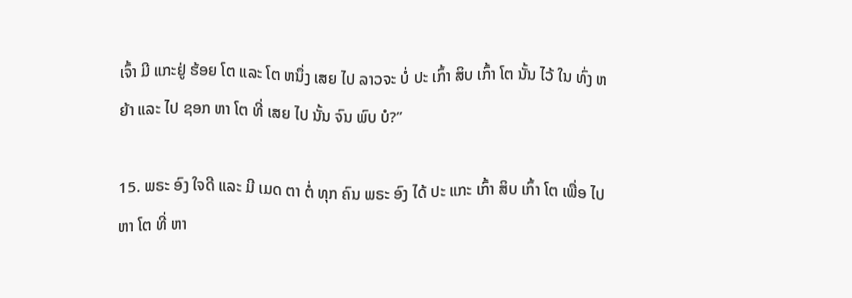ເຈົ້າ ມີ ແກະຢູ່ ຮ້ອຍ ໂຕ ແລະ ໂຕ ຫນຶ່ງ ເສຍ ໄປ ລາວຈະ ບໍ່ ປະ ເກົ້າ ສິບ ເກົ້າ ໂຕ ນັ້ນ ໄວ້ ໃນ ທົ່ງ ຫ ຍ້າ ແລະ ໄປ ຊອກ ຫາ ໂຕ ທີ່ ເສຍ ໄປ ນັ້ນ ຈົນ ພົບ ບໍ?”

15. ພຣະ ອົງ ໃຈດີ ແລະ ມີ ເມດ ຕາ ຕໍ່ ທຸກ ຄົນ ພຣະ ອົງ ໄດ້ ປະ ແກະ ເກົ້າ ສິບ ເກົ້າ ໂຕ ເພື່ອ ໄປ ຫາ ໂຕ ທີ່ ຫາ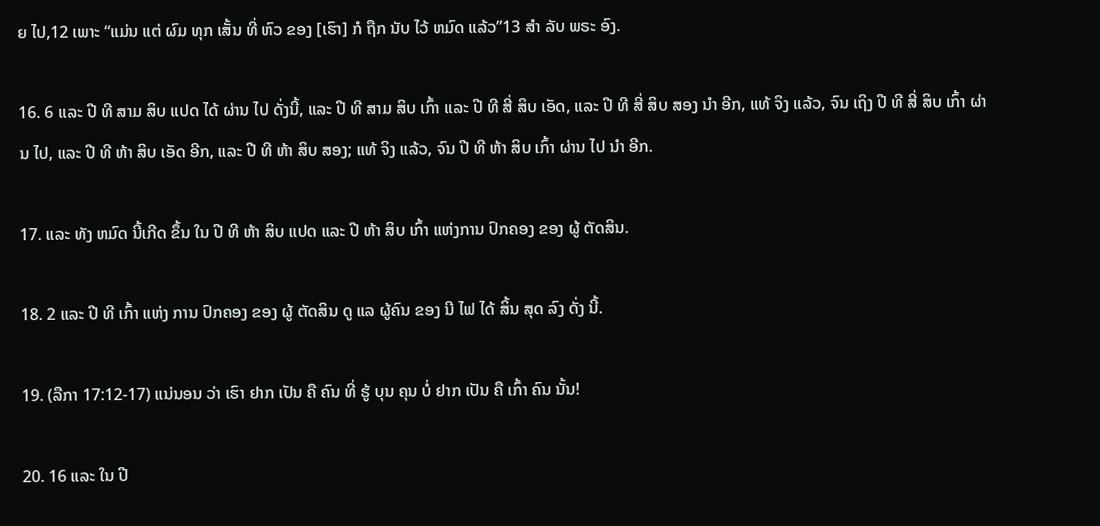ຍ ໄປ,12 ເພາະ “ແມ່ນ ແຕ່ ຜົມ ທຸກ ເສັ້ນ ທີ່ ຫົວ ຂອງ [ເຮົາ] ກໍ ຖືກ ນັບ ໄວ້ ຫມົດ ແລ້ວ”13 ສໍາ ລັບ ພຣະ ອົງ.

16. 6 ແລະ ປີ ທີ ສາມ ສິບ ແປດ ໄດ້ ຜ່ານ ໄປ ດັ່ງນີ້, ແລະ ປີ ທີ ສາມ ສິບ ເກົ້າ ແລະ ປີ ທີ ສີ່ ສິບ ເອັດ, ແລະ ປີ ທີ ສີ່ ສິບ ສອງ ນໍາ ອີກ, ແທ້ ຈິງ ແລ້ວ, ຈົນ ເຖິງ ປີ ທີ ສີ່ ສິບ ເກົ້າ ຜ່ານ ໄປ, ແລະ ປີ ທີ ຫ້າ ສິບ ເອັດ ອີກ, ແລະ ປີ ທີ ຫ້າ ສິບ ສອງ; ແທ້ ຈິງ ແລ້ວ, ຈົນ ປີ ທີ ຫ້າ ສິບ ເກົ້າ ຜ່ານ ໄປ ນໍາ ອີກ.

17. ແລະ ທັງ ຫມົດ ນີ້ເກີດ ຂຶ້ນ ໃນ ປີ ທີ ຫ້າ ສິບ ແປດ ແລະ ປີ ຫ້າ ສິບ ເກົ້າ ແຫ່ງການ ປົກຄອງ ຂອງ ຜູ້ ຕັດສິນ.

18. 2 ແລະ ປີ ທີ ເກົ້າ ແຫ່ງ ການ ປົກຄອງ ຂອງ ຜູ້ ຕັດສິນ ດູ ແລ ຜູ້ຄົນ ຂອງ ນີ ໄຟ ໄດ້ ສິ້ນ ສຸດ ລົງ ດັ່ງ ນີ້.

19. (ລືກາ 17:12-17) ແນ່ນອນ ວ່າ ເຮົາ ຢາກ ເປັນ ຄື ຄົນ ທີ່ ຮູ້ ບຸນ ຄຸນ ບໍ່ ຢາກ ເປັນ ຄື ເກົ້າ ຄົນ ນັ້ນ!

20. 16 ແລະ ໃນ ປີ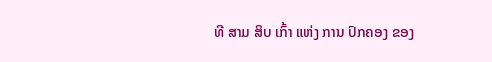ທີ ສາມ ສິບ ເກົ້າ ແຫ່ງ ການ ປົກຄອງ ຂອງ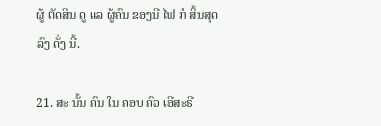ຜູ້ ຕັດສິນ ດູ ແລ ຜູ້ຄົນ ຂອງນີ ໄຟ ກໍ ສິ້ນສຸດ ລົງ ດັ່ງ ນີ້.

21. ສະ ນັ້ນ ຄົນ ໃນ ຄອບ ຄົວ ເອີສະຣີ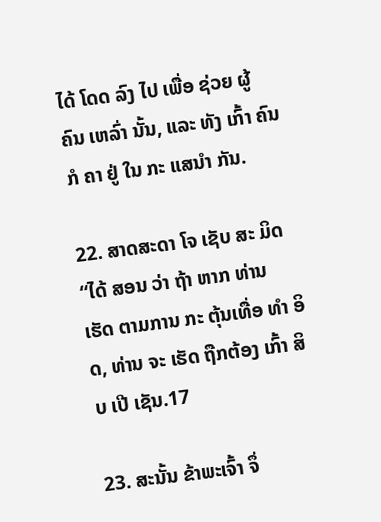ໄດ້ ໂດດ ລົງ ໄປ ເພື່ອ ຊ່ວຍ ຜູ້ ຄົນ ເຫລົ່າ ນັ້ນ, ແລະ ທັງ ເກົ້າ ຄົນ ກໍ ຄາ ຢູ່ ໃນ ກະ ແສນໍາ ກັນ.

22. ສາດສະດາ ໂຈ ເຊັບ ສະ ມິດ “ໄດ້ ສອນ ວ່າ ຖ້າ ຫາກ ທ່ານ ເຮັດ ຕາມການ ກະ ຕຸ້ນເທື່ອ ທໍາ ອິດ, ທ່ານ ຈະ ເຮັດ ຖືກຕ້ອງ ເກົ້າ ສິບ ເປີ ເຊັນ.17

23. ສະນັ້ນ ຂ້າພະເຈົ້າ ຈຶ່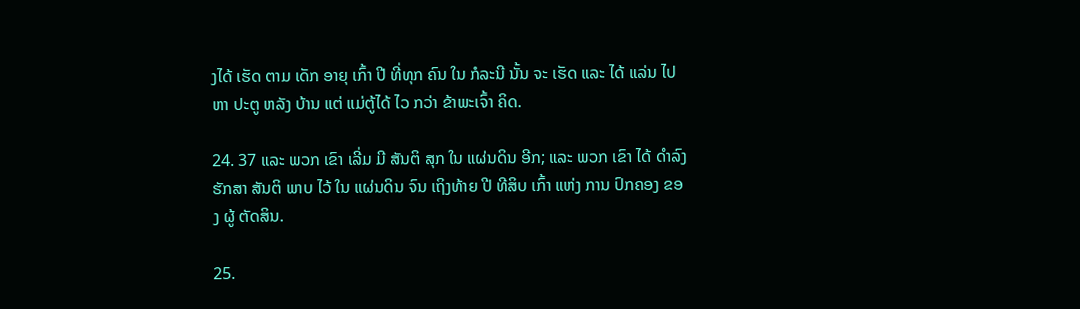ງໄດ້ ເຮັດ ຕາມ ເດັກ ອາຍຸ ເກົ້າ ປີ ທີ່ທຸກ ຄົນ ໃນ ກໍລະນີ ນັ້ນ ຈະ ເຮັດ ແລະ ໄດ້ ແລ່ນ ໄປ ຫາ ປະຕູ ຫລັງ ບ້ານ ແຕ່ ແມ່ຕູ້ໄດ້ ໄວ ກວ່າ ຂ້າພະເຈົ້າ ຄິດ.

24. 37 ແລະ ພວກ ເຂົາ ເລີ່ມ ມີ ສັນຕິ ສຸກ ໃນ ແຜ່ນດິນ ອີກ; ແລະ ພວກ ເຂົາ ໄດ້ ດໍາລົງ ຮັກສາ ສັນຕິ ພາບ ໄວ້ ໃນ ແຜ່ນດິນ ຈົນ ເຖິງທ້າຍ ປີ ທີສິບ ເກົ້າ ແຫ່ງ ການ ປົກຄອງ ຂອງ ຜູ້ ຕັດສິນ.

25.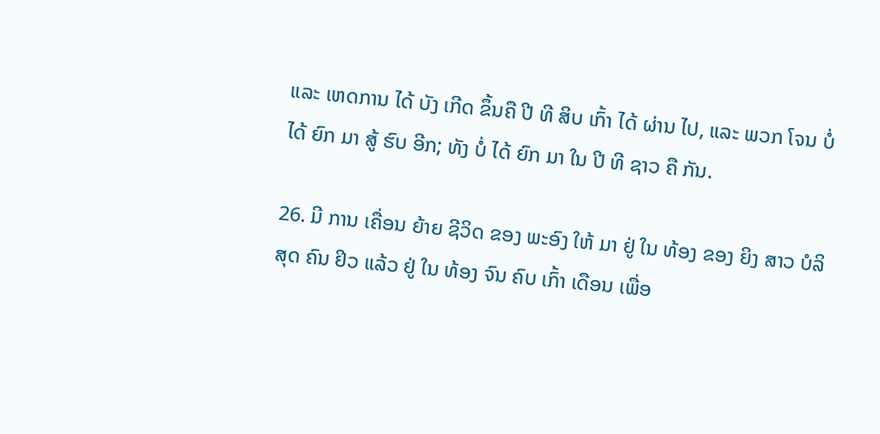ແລະ ເຫດການ ໄດ້ ບັງ ເກີດ ຂຶ້ນຄື ປີ ທີ ສິບ ເກົ້າ ໄດ້ ຜ່ານ ໄປ, ແລະ ພວກ ໂຈນ ບໍ່ ໄດ້ ຍົກ ມາ ສູ້ ຮົບ ອີກ; ທັງ ບໍ່ ໄດ້ ຍົກ ມາ ໃນ ປີ ທີ ຊາວ ຄື ກັນ.

26. ມີ ການ ເຄື່ອນ ຍ້າຍ ຊີວິດ ຂອງ ພະອົງ ໃຫ້ ມາ ຢູ່ ໃນ ທ້ອງ ຂອງ ຍິງ ສາວ ບໍລິສຸດ ຄົນ ຢິວ ແລ້ວ ຢູ່ ໃນ ທ້ອງ ຈົນ ຄົບ ເກົ້າ ເດືອນ ເພື່ອ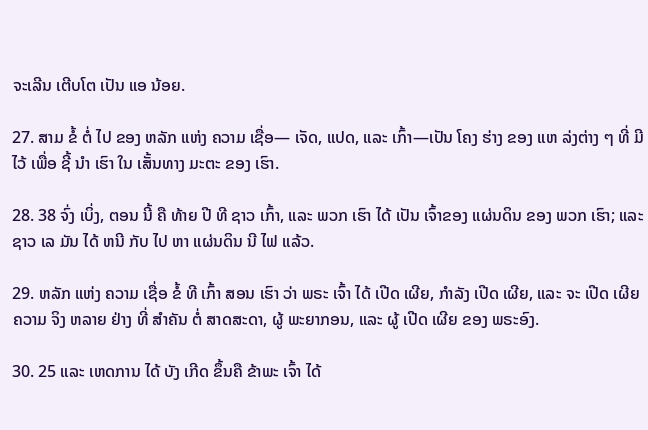ຈະເລີນ ເຕີບໂຕ ເປັນ ແອ ນ້ອຍ.

27. ສາມ ຂໍ້ ຕໍ່ ໄປ ຂອງ ຫລັກ ແຫ່ງ ຄວາມ ເຊື່ອ— ເຈັດ, ແປດ, ແລະ ເກົ້າ—ເປັນ ໂຄງ ຮ່າງ ຂອງ ແຫ ລ່ງຕ່າງ ໆ ທີ່ ມີ ໄວ້ ເພື່ອ ຊີ້ ນໍາ ເຮົາ ໃນ ເສັ້ນທາງ ມະຕະ ຂອງ ເຮົາ.

28. 38 ຈົ່ງ ເບິ່ງ, ຕອນ ນີ້ ຄື ທ້າຍ ປີ ທີ ຊາວ ເກົ້າ, ແລະ ພວກ ເຮົາ ໄດ້ ເປັນ ເຈົ້າຂອງ ແຜ່ນດິນ ຂອງ ພວກ ເຮົາ; ແລະ ຊາວ ເລ ມັນ ໄດ້ ຫນີ ກັບ ໄປ ຫາ ແຜ່ນດິນ ນີ ໄຟ ແລ້ວ.

29. ຫລັກ ແຫ່ງ ຄວາມ ເຊື່ອ ຂໍ້ ທີ ເກົ້າ ສອນ ເຮົາ ວ່າ ພຣະ ເຈົ້າ ໄດ້ ເປີດ ເຜີຍ, ກໍາລັງ ເປີດ ເຜີຍ, ແລະ ຈະ ເປີດ ເຜີຍ ຄວາມ ຈິງ ຫລາຍ ຢ່າງ ທີ່ ສໍາຄັນ ຕໍ່ ສາດສະດາ, ຜູ້ ພະຍາກອນ, ແລະ ຜູ້ ເປີດ ເຜີຍ ຂອງ ພຣະອົງ.

30. 25 ແລະ ເຫດການ ໄດ້ ບັງ ເກີດ ຂຶ້ນຄື ຂ້າພະ ເຈົ້າ ໄດ້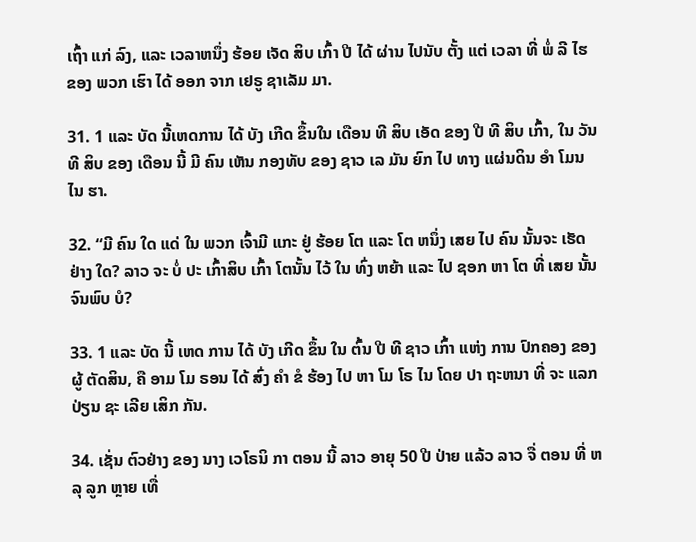ເຖົ້າ ແກ່ ລົງ, ແລະ ເວລາຫນຶ່ງ ຮ້ອຍ ເຈັດ ສິບ ເກົ້າ ປີ ໄດ້ ຜ່ານ ໄປນັບ ຕັ້ງ ແຕ່ ເວລາ ທີ່ ພໍ່ ລີ ໄຮ ຂອງ ພວກ ເຮົາ ໄດ້ ອອກ ຈາກ ເຢຣູ ຊາເລັມ ມາ.

31. 1 ແລະ ບັດ ນີ້ເຫດການ ໄດ້ ບັງ ເກີດ ຂຶ້ນໃນ ເດືອນ ທີ ສິບ ເອັດ ຂອງ ປີ ທີ ສິບ ເກົ້າ, ໃນ ວັນ ທີ ສິບ ຂອງ ເດືອນ ນີ້ ມີ ຄົນ ເຫັນ ກອງທັບ ຂອງ ຊາວ ເລ ມັນ ຍົກ ໄປ ທາງ ແຜ່ນດິນ ອໍາ ໂມນ ໄນ ຮາ.

32. “ມີ ຄົນ ໃດ ແດ່ ໃນ ພວກ ເຈົ້າມີ ແກະ ຢູ່ ຮ້ອຍ ໂຕ ແລະ ໂຕ ຫນຶ່ງ ເສຍ ໄປ ຄົນ ນັ້ນຈະ ເຮັດ ຢ່າງ ໃດ? ລາວ ຈະ ບໍ່ ປະ ເກົ້າສິບ ເກົ້າ ໂຕນັ້ນ ໄວ້ ໃນ ທົ່ງ ຫຍ້າ ແລະ ໄປ ຊອກ ຫາ ໂຕ ທີ່ ເສຍ ນັ້ນຈົນພົບ ບໍ?

33. 1 ແລະ ບັດ ນີ້ ເຫດ ການ ໄດ້ ບັງ ເກີດ ຂຶ້ນ ໃນ ຕົ້ນ ປີ ທີ ຊາວ ເກົ້າ ແຫ່ງ ການ ປົກຄອງ ຂອງ ຜູ້ ຕັດສິນ, ຄື ອາມ ໂມ ຣອນ ໄດ້ ສົ່ງ ຄໍາ ຂໍ ຮ້ອງ ໄປ ຫາ ໂມ ໂຣ ໄນ ໂດຍ ປາ ຖະຫນາ ທີ່ ຈະ ແລກ ປ່ຽນ ຊະ ເລີຍ ເສິກ ກັນ.

34. ເຊັ່ນ ຕົວຢ່າງ ຂອງ ນາງ ເວໂຣນິ ກາ ຕອນ ນີ້ ລາວ ອາຍຸ 50 ປີ ປ່າຍ ແລ້ວ ລາວ ຈື່ ຕອນ ທີ່ ຫລຸ ລູກ ຫຼາຍ ເທື່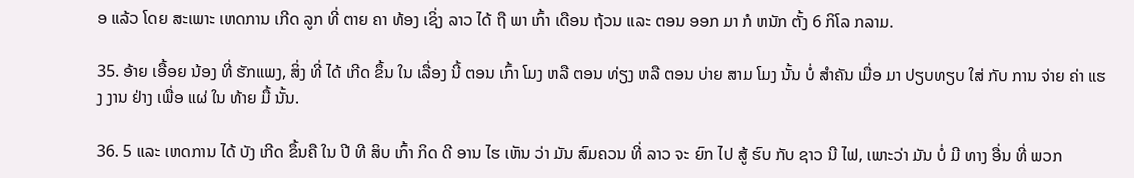ອ ແລ້ວ ໂດຍ ສະເພາະ ເຫດການ ເກີດ ລູກ ທີ່ ຕາຍ ຄາ ທ້ອງ ເຊິ່ງ ລາວ ໄດ້ ຖື ພາ ເກົ້າ ເດືອນ ຖ້ວນ ແລະ ຕອນ ອອກ ມາ ກໍ ຫນັກ ຕັ້ງ 6 ກິໂລ ກລາມ.

35. ອ້າຍ ເອື້ອຍ ນ້ອງ ທີ່ ຮັກແພງ, ສິ່ງ ທີ່ ໄດ້ ເກີດ ຂຶ້ນ ໃນ ເລື່ອງ ນີ້ ຕອນ ເກົ້າ ໂມງ ຫລື ຕອນ ທ່ຽງ ຫລື ຕອນ ບ່າຍ ສາມ ໂມງ ນັ້ນ ບໍ່ ສໍາຄັນ ເມື່ອ ມາ ປຽບທຽບ ໃສ່ ກັບ ການ ຈ່າຍ ຄ່າ ແຮງ ງານ ຢ່າງ ເພື່ອ ແຜ່ ໃນ ທ້າຍ ມື້ ນັ້ນ.

36. 5 ແລະ ເຫດການ ໄດ້ ບັງ ເກີດ ຂຶ້ນຄື ໃນ ປີ ທີ ສິບ ເກົ້າ ກິດ ດີ ອານ ໄຮ ເຫັນ ວ່າ ມັນ ສົມຄວນ ທີ່ ລາວ ຈະ ຍົກ ໄປ ສູ້ ຮົບ ກັບ ຊາວ ນີ ໄຟ, ເພາະວ່າ ມັນ ບໍ່ ມີ ທາງ ອື່ນ ທີ່ ພວກ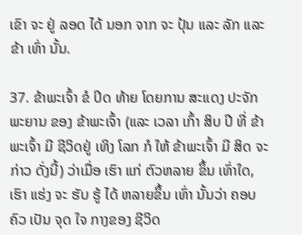ເຂົາ ຈະ ຢູ່ ລອດ ໄດ້ ນອກ ຈາກ ຈະ ປຸ້ນ ແລະ ລັກ ແລະ ຂ້າ ເທົ່າ ນັ້ນ.

37. ຂ້າພະເຈົ້າ ຂໍ ປິດ ທ້າຍ ໂດຍການ ສະແດງ ປະຈັກ ພະຍານ ຂອງ ຂ້າພະເຈົ້າ (ແລະ ເວລາ ເກົ້າ ສິບ ປີ ທີ່ ຂ້າພະເຈົ້າ ມີ ຊີວິດຢູ່ ເທິງ ໂລກ ກໍ ໃຫ້ ຂ້າພະເຈົ້າ ມີ ສິດ ຈະ ກ່າວ ດັ່ງນີ້) ວ່າເມື່ອ ເຮົາ ແກ່ ຕົວຫລາຍ ຂຶ້ນ ເທົ່າໃດ, ເຮົາ ແຮ່ງ ຈະ ຮັບ ຮູ້ ໄດ້ ຫລາຍຂຶ້ນ ເທົ່າ ນັ້ນວ່າ ຄອບຄົວ ເປັນ ຈຸດ ໃຈ ກາງຂອງ ຊີວິດ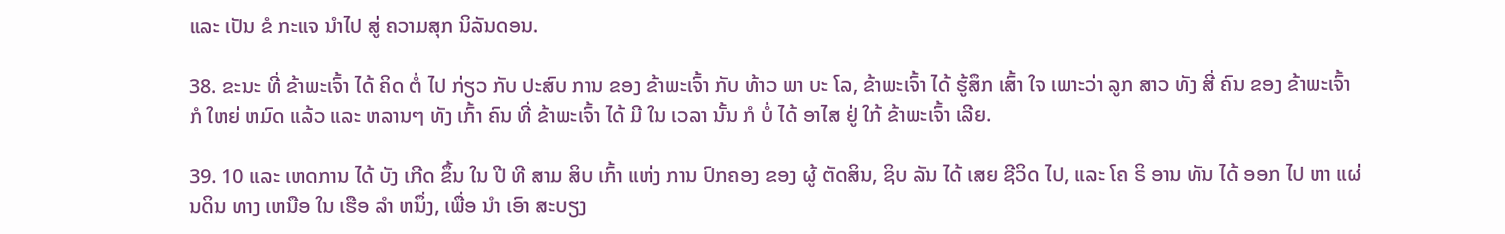ແລະ ເປັນ ຂໍ ກະແຈ ນໍາໄປ ສູ່ ຄວາມສຸກ ນິລັນດອນ.

38. ຂະນະ ທີ່ ຂ້າພະເຈົ້າ ໄດ້ ຄິດ ຕໍ່ ໄປ ກ່ຽວ ກັບ ປະສົບ ການ ຂອງ ຂ້າພະເຈົ້າ ກັບ ທ້າວ ພາ ບະ ໂລ, ຂ້າພະເຈົ້າ ໄດ້ ຮູ້ສຶກ ເສົ້າ ໃຈ ເພາະວ່າ ລູກ ສາວ ທັງ ສີ່ ຄົນ ຂອງ ຂ້າພະເຈົ້າ ກໍ ໃຫຍ່ ຫມົດ ແລ້ວ ແລະ ຫລານໆ ທັງ ເກົ້າ ຄົນ ທີ່ ຂ້າພະເຈົ້າ ໄດ້ ມີ ໃນ ເວລາ ນັ້ນ ກໍ ບໍ່ ໄດ້ ອາໄສ ຢູ່ ໃກ້ ຂ້າພະເຈົ້າ ເລີຍ.

39. 10 ແລະ ເຫດການ ໄດ້ ບັງ ເກີດ ຂຶ້ນ ໃນ ປີ ທີ ສາມ ສິບ ເກົ້າ ແຫ່ງ ການ ປົກຄອງ ຂອງ ຜູ້ ຕັດສິນ, ຊິບ ລັນ ໄດ້ ເສຍ ຊີວິດ ໄປ, ແລະ ໂຄ ຣິ ອານ ທັນ ໄດ້ ອອກ ໄປ ຫາ ແຜ່ນດິນ ທາງ ເຫນືອ ໃນ ເຮືອ ລໍາ ຫນຶ່ງ, ເພື່ອ ນໍາ ເອົາ ສະບຽງ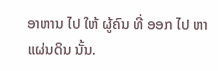ອາຫານ ໄປ ໃຫ້ ຜູ້ຄົນ ທີ່ ອອກ ໄປ ຫາ ແຜ່ນດິນ ນັ້ນ.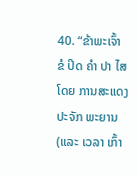40. “ຂ້າພະເຈົ້າ ຂໍ ປິດ ຄໍາ ປາ ໄສ ໂດຍ ການສະແດງ ປະຈັກ ພະຍານ (ແລະ ເວລາ ເກົ້າ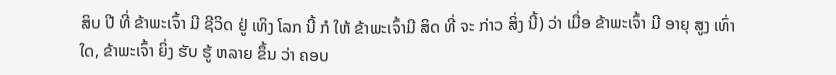ສິບ ປີ ທີ່ ຂ້າພະເຈົ້າ ມີ ຊີວິດ ຢູ່ ເທິງ ໂລກ ນີ້ ກໍ ໃຫ້ ຂ້າພະເຈົ້າມີ ສິດ ທີ່ ຈະ ກ່າວ ສິ່ງ ນີ້) ວ່າ ເມື່ອ ຂ້າພະເຈົ້າ ມີ ອາຍຸ ສູງ ເທົ່າໃດ, ຂ້າພະເຈົ້າ ຍິ່ງ ຮັບ ຮູ້ ຫລາຍ ຂຶ້ນ ວ່າ ຄອບ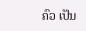ຄົວ ເປັນ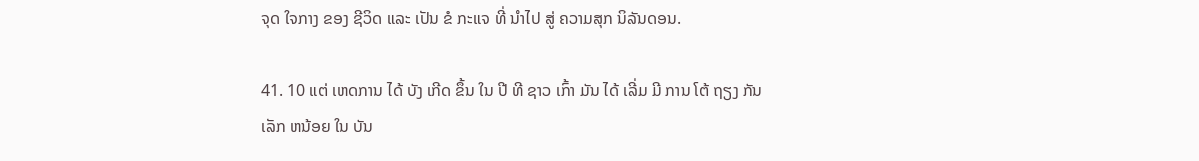ຈຸດ ໃຈກາງ ຂອງ ຊີວິດ ແລະ ເປັນ ຂໍ ກະແຈ ທີ່ ນໍາໄປ ສູ່ ຄວາມສຸກ ນິລັນດອນ.

41. 10 ແຕ່ ເຫດການ ໄດ້ ບັງ ເກີດ ຂຶ້ນ ໃນ ປີ ທີ ຊາວ ເກົ້າ ມັນ ໄດ້ ເລີ່ມ ມີ ການ ໂຕ້ ຖຽງ ກັນ ເລັກ ຫນ້ອຍ ໃນ ບັນ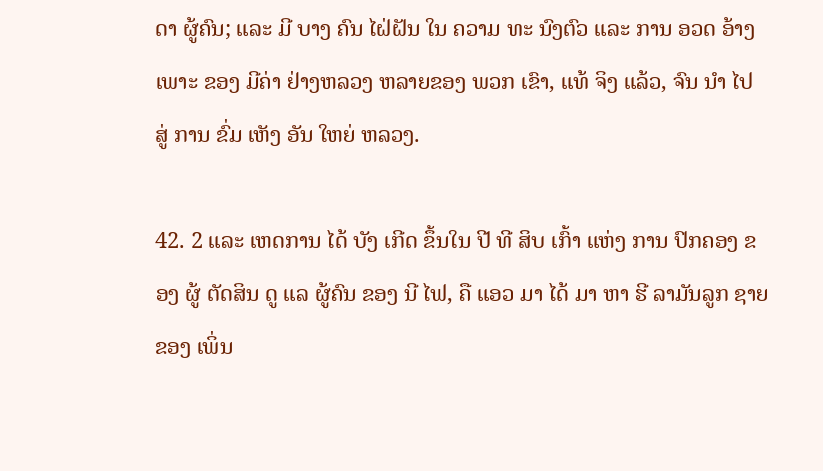ດາ ຜູ້ຄົນ; ແລະ ມີ ບາງ ຄົນ ໄຝ່ຝັນ ໃນ ຄວາມ ທະ ນົງຕົວ ແລະ ການ ອວດ ອ້າງ ເພາະ ຂອງ ມີຄ່າ ຢ່າງຫລວງ ຫລາຍຂອງ ພວກ ເຂົາ, ແທ້ ຈິງ ແລ້ວ, ຈົນ ນໍາ ໄປ ສູ່ ການ ຂົ່ມ ເຫັງ ອັນ ໃຫຍ່ ຫລວງ.

42. 2 ແລະ ເຫດການ ໄດ້ ບັງ ເກີດ ຂຶ້ນໃນ ປີ ທີ ສິບ ເກົ້າ ແຫ່ງ ການ ປົກຄອງ ຂອງ ຜູ້ ຕັດສິນ ດູ ແລ ຜູ້ຄົນ ຂອງ ນີ ໄຟ, ຄື ແອວ ມາ ໄດ້ ມາ ຫາ ຮີ ລາມັນລູກ ຊາຍ ຂອງ ເພິ່ນ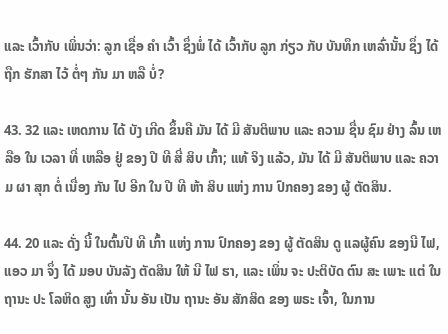ແລະ ເວົ້າກັບ ເພິ່ນວ່າ: ລູກ ເຊື່ອ ຄໍາ ເວົ້າ ຊຶ່ງພໍ່ ໄດ້ ເວົ້າກັບ ລູກ ກ່ຽວ ກັບ ບັນທຶກ ເຫລົ່ານັ້ນ ຊຶ່ງ ໄດ້ ຖືກ ຮັກສາ ໄວ້ ຕໍ່ໆ ກັນ ມາ ຫລື ບໍ່?

43. 32 ແລະ ເຫດການ ໄດ້ ບັງ ເກີດ ຂຶ້ນຄື ມັນ ໄດ້ ມີ ສັນຕິພາບ ແລະ ຄວາມ ຊື່ນ ຊົມ ຢ່າງ ລົ້ນ ເຫລືອ ໃນ ເວລາ ທີ່ ເຫລືອ ຢູ່ ຂອງ ປີ ທີ ສີ່ ສິບ ເກົ້າ; ແທ້ ຈິງ ແລ້ວ, ມັນ ໄດ້ ມີ ສັນຕິພາບ ແລະ ຄວາມ ຜາ ສຸກ ຕໍ່ ເນື່ອງ ກັນ ໄປ ອີກ ໃນ ປີ ທີ ຫ້າ ສິບ ແຫ່ງ ການ ປົກຄອງ ຂອງ ຜູ້ ຕັດສິນ.

44. 20 ແລະ ດັ່ງ ນີ້ ໃນຕົ້ນປີ ທີ ເກົ້າ ແຫ່ງ ການ ປົກຄອງ ຂອງ ຜູ້ ຕັດສິນ ດູ ແລຜູ້ຄົນ ຂອງນີ ໄຟ, ແອວ ມາ ຈຶ່ງ ໄດ້ ມອບ ບັນລັງ ຕັດສິນ ໃຫ້ ນີ ໄຟ ຮາ, ແລະ ເພິ່ນ ຈະ ປະຕິບັດ ຕົນ ສະ ເພາະ ແຕ່ ໃນ ຖານະ ປະ ໂລຫິດ ສູງ ເທົ່າ ນັ້ນ ອັນ ເປັນ ຖານະ ອັນ ສັກສິດ ຂອງ ພຣະ ເຈົ້າ, ໃນການ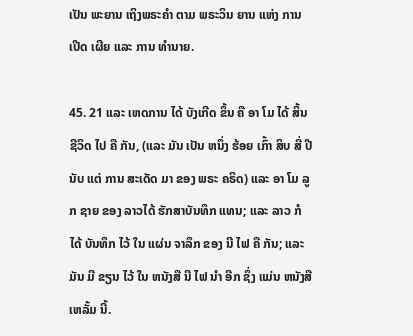ເປັນ ພະຍານ ເຖິງພຣະຄໍາ ຕາມ ພຣະວິນ ຍານ ແຫ່ງ ການ ເປີດ ເຜີຍ ແລະ ການ ທໍານາຍ.

45. 21 ແລະ ເຫດການ ໄດ້ ບັງເກີດ ຂຶ້ນ ຄື ອາ ໂມ ໄດ້ ສິ້ນ ຊີວິດ ໄປ ຄື ກັນ, (ແລະ ມັນ ເປັນ ຫນຶ່ງ ຮ້ອຍ ເກົ້າ ສິບ ສີ່ ປີ ນັບ ແຕ່ ການ ສະເດັດ ມາ ຂອງ ພຣະ ຄຣິດ) ແລະ ອາ ໂມ ລູກ ຊາຍ ຂອງ ລາວໄດ້ ຮັກສາບັນທຶກ ແທນ; ແລະ ລາວ ກໍ ໄດ້ ບັນທຶກ ໄວ້ ໃນ ແຜ່ນ ຈາລຶກ ຂອງ ນີ ໄຟ ຄື ກັນ; ແລະ ມັນ ມີ ຂຽນ ໄວ້ ໃນ ຫນັງສື ນີ ໄຟ ນໍາ ອີກ ຊຶ່ງ ແມ່ນ ຫນັງສື ເຫລັ້ມ ນີ້.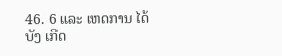46. 6 ແລະ ເຫດການ ໄດ້ ບັງ ເກີດ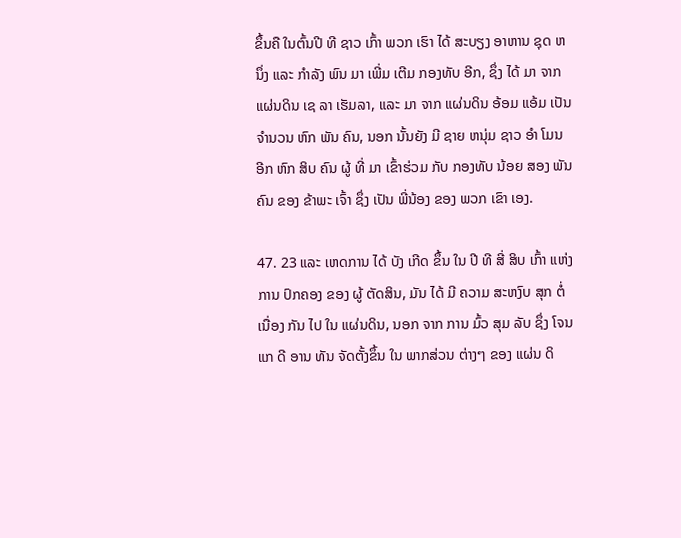ຂຶ້ນຄື ໃນຕົ້ນປີ ທີ ຊາວ ເກົ້າ ພວກ ເຮົາ ໄດ້ ສະບຽງ ອາຫານ ຊຸດ ຫນຶ່ງ ແລະ ກໍາລັງ ພົນ ມາ ເພີ່ມ ເຕີມ ກອງທັບ ອີກ, ຊຶ່ງ ໄດ້ ມາ ຈາກ ແຜ່ນດິນ ເຊ ລາ ເຮັມລາ, ແລະ ມາ ຈາກ ແຜ່ນດິນ ອ້ອມ ແອ້ມ ເປັນ ຈໍານວນ ຫົກ ພັນ ຄົນ, ນອກ ນັ້ນຍັງ ມີ ຊາຍ ຫນຸ່ມ ຊາວ ອໍາ ໂມນ ອີກ ຫົກ ສິບ ຄົນ ຜູ້ ທີ່ ມາ ເຂົ້າຮ່ວມ ກັບ ກອງທັບ ນ້ອຍ ສອງ ພັນ ຄົນ ຂອງ ຂ້າພະ ເຈົ້າ ຊຶ່ງ ເປັນ ພີ່ນ້ອງ ຂອງ ພວກ ເຂົາ ເອງ.

47. 23 ແລະ ເຫດການ ໄດ້ ບັງ ເກີດ ຂຶ້ນ ໃນ ປີ ທີ ສີ່ ສິບ ເກົ້າ ແຫ່ງ ການ ປົກຄອງ ຂອງ ຜູ້ ຕັດສິນ, ມັນ ໄດ້ ມີ ຄວາມ ສະຫງົບ ສຸກ ຕໍ່ ເນື່ອງ ກັນ ໄປ ໃນ ແຜ່ນດິນ, ນອກ ຈາກ ການ ມົ້ວ ສຸມ ລັບ ຊຶ່ງ ໂຈນ ແກ ດີ ອານ ທັນ ຈັດຕັ້ງຂຶ້ນ ໃນ ພາກສ່ວນ ຕ່າງໆ ຂອງ ແຜ່ນ ດິ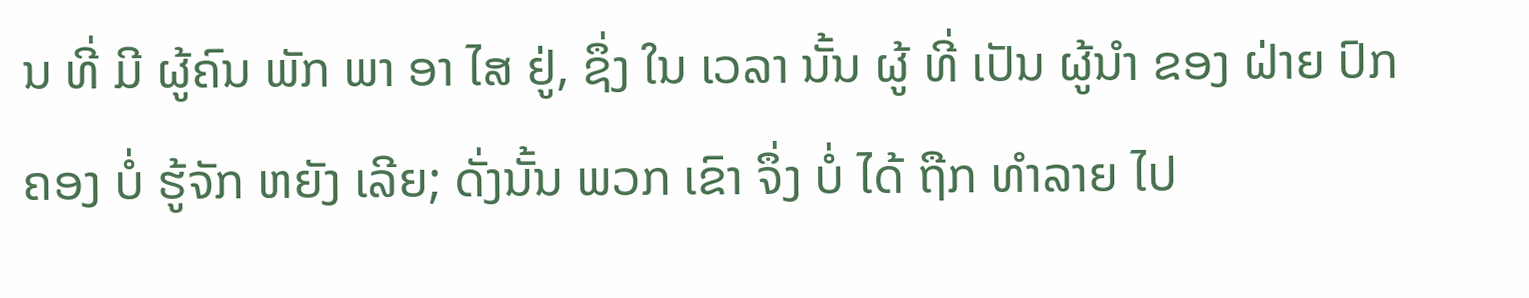ນ ທີ່ ມີ ຜູ້ຄົນ ພັກ ພາ ອາ ໄສ ຢູ່, ຊຶ່ງ ໃນ ເວລາ ນັ້ນ ຜູ້ ທີ່ ເປັນ ຜູ້ນໍາ ຂອງ ຝ່າຍ ປົກ ຄອງ ບໍ່ ຮູ້ຈັກ ຫຍັງ ເລີຍ; ດັ່ງນັ້ນ ພວກ ເຂົາ ຈຶ່ງ ບໍ່ ໄດ້ ຖືກ ທໍາລາຍ ໄປ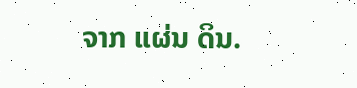ຈາກ ແຜ່ນ ດິນ.